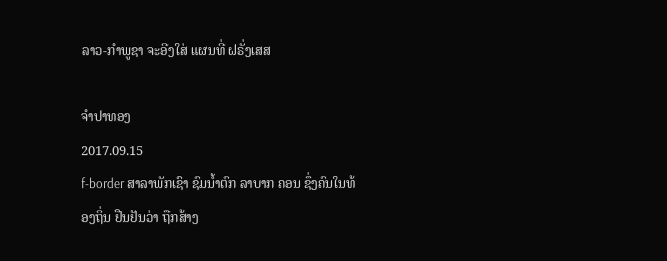ລາວ-ກຳພູຊາ ຈະອີງໃສ່ ແຜນທີ່ ຝຣັ່ງເສສ

ຈໍາປາທອງ
2017.09.15
f-border ສາລາພັກເຊົາ ຊົມນໍ້າຕົກ ລາບາກ ຄອນ ຊຶ່ງຄົນໃນທ້ອງຖິ່ນ ຢືນຢັນວ່າ ຖືກສ້າງ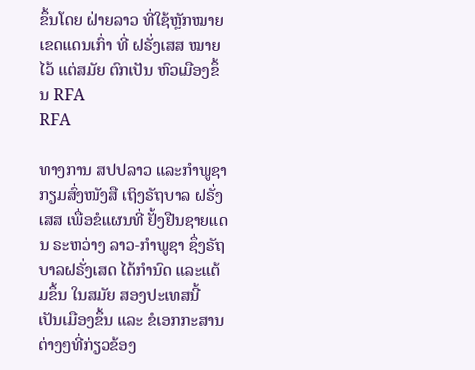ຂຶ້ນໂດຍ ຝ່າຍລາວ ທີ່ໃຊ້ຫຼັກໝາຍ ເຂດແດນເກົ່າ ທີ່ ຝຣັ່ງເສສ ໝາຍໄວ້ ແຕ່ສມັຍ ຕົກເປັນ ຫົວເມືອງຂຶ້ນ RFA
RFA

ທາງການ ສປປລາວ ແລະກຳພູຊາ ກຽມສົ່ງໜັງສື ເຖິງຣັຖບາລ ຝຣັ່ງເສສ ເພື່ອຂໍແຜນທີ່ ຢັ້ງຢືນຊາຍແດນ ຣະຫວ່າງ ລາວ-ກຳພູຊາ ຊຶ່ງຣັຖບາລຝຣັ່ງເສດ ໄດ້ກຳນົດ ແລະແຕ້ມຂຶ້ນ ໃນສມັຍ ສອງປະເທສນີ້ ເປັນເມືອງຂຶ້ນ ແລະ ຂໍເອກກະສານ ຕ່າງໆທີ່ກ່ຽວຂ້ອງ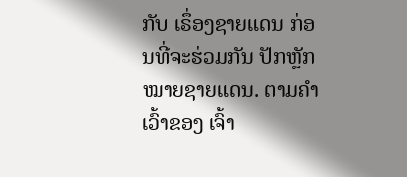ກັບ ເຣຶ່ອງຊາຍແດນ ກ່ອນທີ່ຈະຮ່ວມກັນ ປັກຫຼັກໝາຍຊາຍແດນ. ຕາມຄຳເວົ້າຂອງ ເຈົ້າ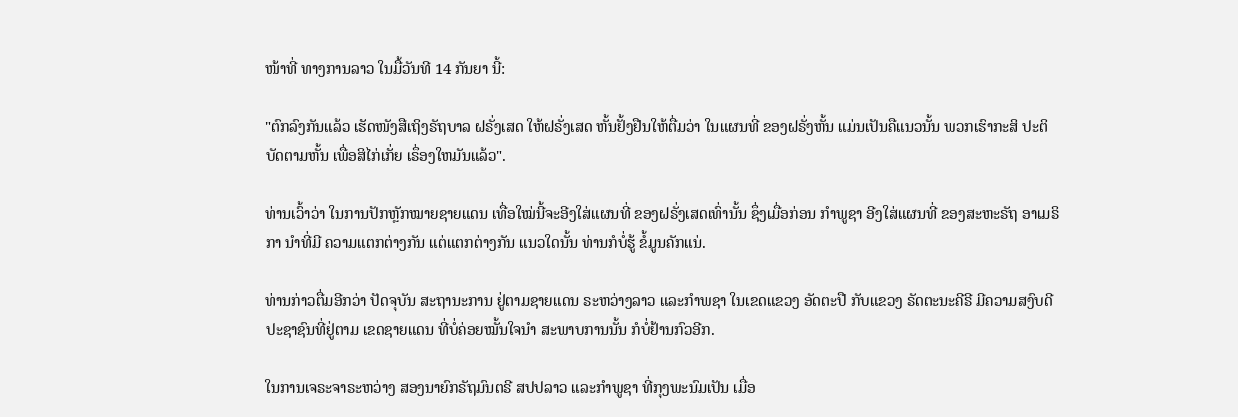ໜ້າທີ່ ທາງການລາວ ໃນມື້ວັນທີ 14 ກັນຍາ ນີ້:

"ຕົກລົງກັນແລ້ວ ເຮັດໜັງສືເຖິງຣັຖບາລ ຝຣັ່ງເສດ ໃຫ້ຝຣັ່ງເສດ ຫັ້ນຢັ້ງຢືນໃຫ້ຕື່ມວ່າ ໃນແຜນທີ່ ຂອງຝຣັ່ງຫັ້ນ ແມ່ນເປັນຄືແນວນັ້ນ ພວກເຮົາກະສິ ປະຕິບັດຕາມຫັ້ນ ເພື່ອສິໄກ່ເກັ່ຍ ເຣຶ່ອງໃຫມັນແລ້ວ".

ທ່ານເວົ້າວ່າ ໃນການປັກຫຼັກໝາຍຊາຍແດນ ເທື່ອໃໝ່ນີ້ຈະອີງໃສ່ແຜນທີ່ ຂອງຝຣັ່ງເສດເທົ່ານັ້ນ ຊຶ່ງເມື່ອກ່ອນ ກຳພູຊາ ອີງໃສ່ແຜນທີ່ ຂອງສະຫະຣັຖ ອາເມຣິກາ ນຳທີ່ມີ ຄວາມແຕກຕ່າງກັນ ແຕ່ແຕກຕ່າງກັນ ແນວໃດນັ້ນ ທ່ານກໍບໍ່ຮູ້ ຂໍ້ມູນຄັກແນ່.

ທ່ານກ່າວຕື່ມອີກວ່າ ປັດຈຸບັນ ສະຖານະການ ຢູ່ຕາມຊາຍແດນ ຣະຫວ່າງລາວ ແລະກຳພຊາ ໃນເຂດແຂວງ ອັດຕະປື ກັບແຂວງ ຣັດຕະນະຄີຣີ ມີຄວາມສງົບດີ ປະຊາຊົນທີ່ຢູ່ຕາມ ເຂດຊາຍແດນ ທີ່ບໍ່ຄ່ອຍໝັ້ນໃຈນຳ ສະພາບການນັ້ນ ກໍບໍ່ຢ້ານກົວອີກ.

ໃນການເຈຣະຈາຣະຫວ່າງ ສອງນາຍົກຣັຖມົນຕຣີ ສປປລາວ ແລະກຳພູຊາ ທີ່ກຸງພະນົມເປັນ ເມື່ອ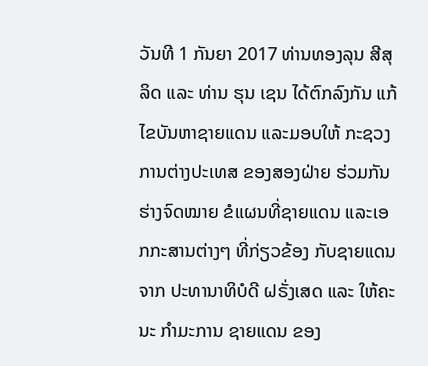ວັນທີ 1 ກັນຍາ 2017 ທ່ານທອງລຸນ ສີສຸລິດ ແລະ ທ່ານ ຮຸນ ເຊນ ໄດ້ຕົກລົງກັນ ແກ້ໄຂບັນຫາຊາຍແດນ ແລະມອບໃຫ້ ກະຊວງການຕ່າງປະເທສ ຂອງສອງຝ່າຍ ຮ່ວມກັນ ຮ່າງຈົດໝາຍ ຂໍແຜນທີ່ຊາຍແດນ ແລະເອກກະສານຕ່າງໆ ທີ່ກ່ຽວຂ້ອງ ກັບຊາຍແດນ ຈາກ ປະທານາທິບໍດີ ຝຣັ່ງເສດ ແລະ ໃຫ້ຄະນະ ກຳມະການ ຊາຍແດນ ຂອງ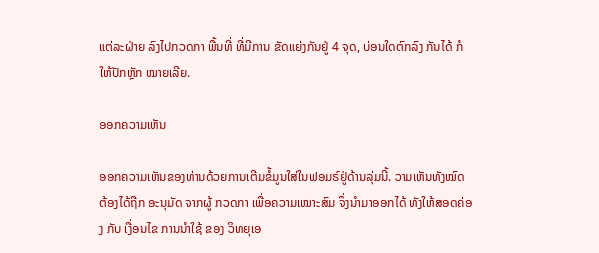ແຕ່ລະຝ່າຍ ລົງໄປກວດກາ ພື້ນທີ່ ທີ່ມີການ ຂັດແຍ່ງກັນຢູ່ 4 ຈຸດ, ບ່ອນໃດຕົກລົງ ກັນໄດ້ ກໍໃຫ້ປັກຫຼັກ ໝາຍເລີຍ.

ອອກຄວາມເຫັນ

ອອກຄວາມເຫັນຂອງທ່ານດ້ວຍການເຕີມຂໍ້ມູນໃສ່ໃນຟອມຣ໌ຢູ່ດ້ານລຸ່ມນີ້. ວາມເຫັນທັງໝົດ ຕ້ອງໄດ້ຖືກ ອະນຸມັດ ຈາກຜູ້ ກວດກາ ເພື່ອຄວາມເໝາະສົມ ຈຶ່ງນໍາມາອອກໄດ້ ທັງໃຫ້ສອດຄ່ອງ ກັບ ເງື່ອນໄຂ ການນຳໃຊ້ ຂອງ ວິທຍຸເອ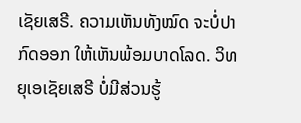ເຊັຍເສຣີ. ຄວາມເຫັນທັງໝົດ ຈະບໍ່ປາກົດອອກ ໃຫ້ເຫັນພ້ອມບາດໂລດ. ວິທຍຸເອເຊັຍເສຣີ ບໍ່ມີສ່ວນຮູ້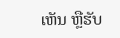ເຫັນ ຫຼືຮັບ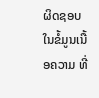ຜິດຊອບ ໃນຂໍ້ມູນເນື້ອຄວາມ ທີ່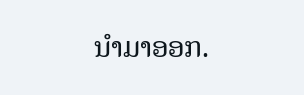ນໍາມາອອກ.